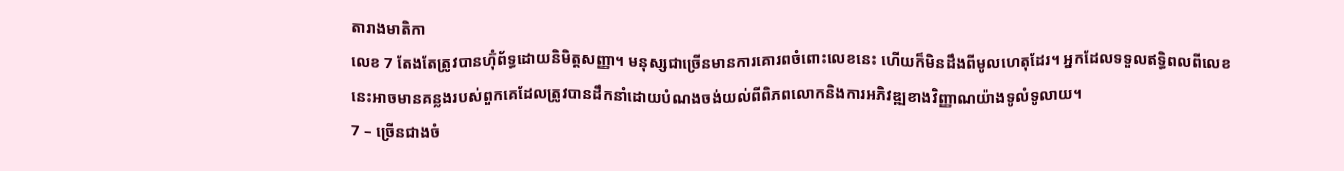តារាងមាតិកា
លេខ 7 តែងតែត្រូវបានហ៊ុំព័ទ្ធដោយនិមិត្តសញ្ញា។ មនុស្សជាច្រើនមានការគោរពចំពោះលេខនេះ ហើយក៏មិនដឹងពីមូលហេតុដែរ។ អ្នកដែលទទួលឥទ្ធិពលពីលេខនេះអាចមានគន្លងរបស់ពួកគេដែលត្រូវបានដឹកនាំដោយបំណងចង់យល់ពីពិភពលោកនិងការអភិវឌ្ឍខាងវិញ្ញាណយ៉ាងទូលំទូលាយ។
7 – ច្រើនជាងចំ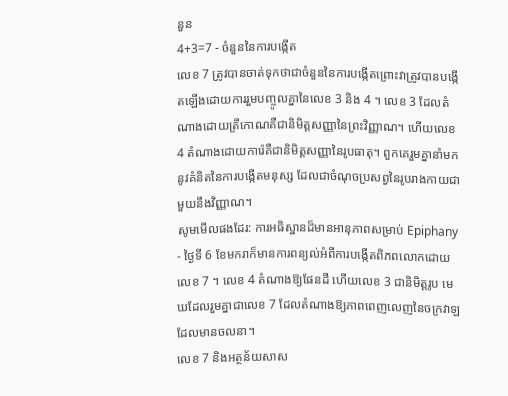នួន
4+3=7 - ចំនួននៃការបង្កើត
លេខ 7 ត្រូវបានចាត់ទុកថាជាចំនួននៃការបង្កើតព្រោះវាត្រូវបានបង្កើតឡើងដោយការរួមបញ្ចូលគ្នានៃលេខ 3 និង 4 ។ លេខ 3 ដែលតំណាងដោយត្រីកោណគឺជានិមិត្តសញ្ញានៃព្រះវិញ្ញាណ។ ហើយលេខ 4 តំណាងដោយការ៉េគឺជានិមិត្តសញ្ញានៃរូបធាតុ។ ពួកគេរួមគ្នានាំមកនូវគំនិតនៃការបង្កើតមនុស្ស ដែលជាចំណុចប្រសព្វនៃរូបរាងកាយជាមួយនឹងវិញ្ញាណ។
សូមមើលផងដែរ: ការអធិស្ឋានដ៏មានអានុភាពសម្រាប់ Epiphany - ថ្ងៃទី 6 ខែមករាក៏មានការពន្យល់អំពីការបង្កើតពិភពលោកដោយលេខ 7 ។ លេខ 4 តំណាងឱ្យផែនដី ហើយលេខ 3 ជានិមិត្តរូប មេឃដែលរួមគ្នាជាលេខ 7 ដែលតំណាងឱ្យភាពពេញលេញនៃចក្រវាឡដែលមានចលនា។
លេខ 7 និងអត្ថន័យសាស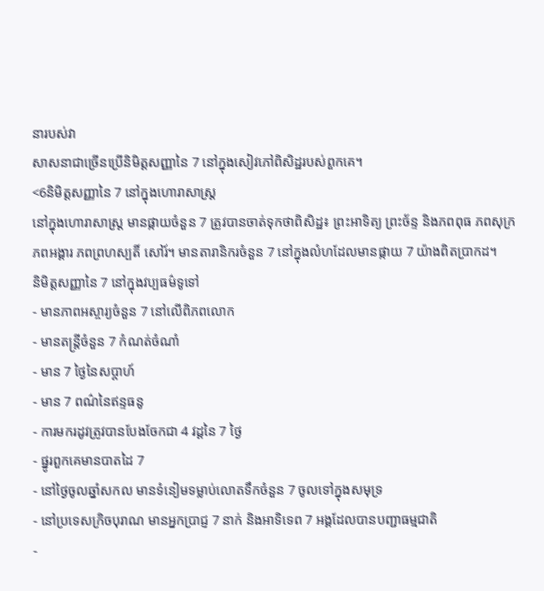នារបស់វា
សាសនាជាច្រើនប្រើនិមិត្តសញ្ញានៃ 7 នៅក្នុងសៀវភៅពិសិដ្ឋរបស់ពួកគេ។
<6និមិត្តសញ្ញានៃ 7 នៅក្នុងហោរាសាស្រ្ត
នៅក្នុងហោរាសាស្រ្ត មានផ្កាយចំនួន 7 ត្រូវបានចាត់ទុកថាពិសិដ្ឋ៖ ព្រះអាទិត្យ ព្រះច័ន្ទ និងភពពុធ ភពសុក្រ ភពអង្គារ ភពព្រហស្បតិ៍ សៅរ៍។ មានតារានិករចំនួន 7 នៅក្នុងលំហដែលមានផ្កាយ 7 យ៉ាងពិតប្រាកដ។
និមិត្តសញ្ញានៃ 7 នៅក្នុងវប្បធម៌ទូទៅ
- មានភាពអស្ចារ្យចំនួន 7 នៅលើពិភពលោក
- មានតន្ត្រីចំនួន 7 កំណត់ចំណាំ
- មាន 7 ថ្ងៃនៃសប្តាហ៍
- មាន 7 ពណ៌នៃឥន្ទធនូ
- ការមករដូវត្រូវបានបែងចែកជា 4 វដ្តនៃ 7 ថ្ងៃ
- ផ្នូរពួកគេមានបាតដៃ 7
- នៅថ្ងៃចូលឆ្នាំសកល មានទំនៀមទម្លាប់លោតទឹកចំនួន 7 ចូលទៅក្នុងសមុទ្រ
- នៅប្រទេសក្រិចបុរាណ មានអ្នកប្រាជ្ញ 7 នាក់ និងអាទិទេព 7 អង្គដែលបានបញ្ជាធម្មជាតិ
-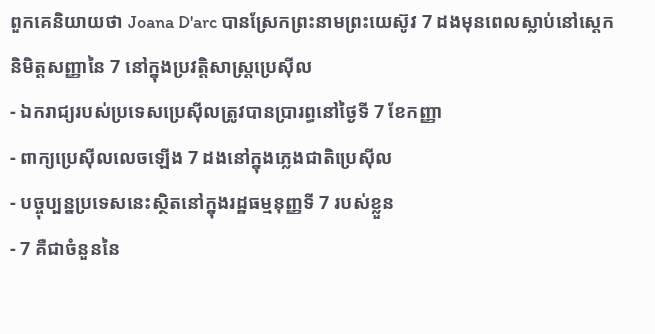ពួកគេនិយាយថា Joana D'arc បានស្រែកព្រះនាមព្រះយេស៊ូវ 7 ដងមុនពេលស្លាប់នៅស្តេក
និមិត្តសញ្ញានៃ 7 នៅក្នុងប្រវត្តិសាស្ត្រប្រេស៊ីល
- ឯករាជ្យរបស់ប្រទេសប្រេស៊ីលត្រូវបានប្រារព្ធនៅថ្ងៃទី 7 ខែកញ្ញា
- ពាក្យប្រេស៊ីលលេចឡើង 7 ដងនៅក្នុងភ្លេងជាតិប្រេស៊ីល
- បច្ចុប្បន្នប្រទេសនេះស្ថិតនៅក្នុងរដ្ឋធម្មនុញ្ញទី 7 របស់ខ្លួន
- 7 គឺជាចំនួននៃ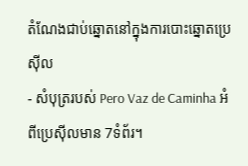តំណែងជាប់ឆ្នោតនៅក្នុងការបោះឆ្នោតប្រេស៊ីល
- សំបុត្ររបស់ Pero Vaz de Caminha អំពីប្រេស៊ីលមាន 7ទំព័រ។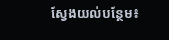ស្វែងយល់បន្ថែម៖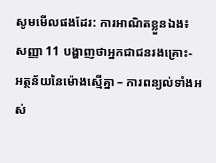សូមមើលផងដែរ: ការអាណិតខ្លួនឯង៖ សញ្ញា 11 បង្ហាញថាអ្នកជាជនរងគ្រោះ- អត្ថន័យនៃម៉ោងស្មើគ្នា – ការពន្យល់ទាំងអស់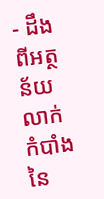- ដឹងពីអត្ថន័យលាក់កំបាំងនៃ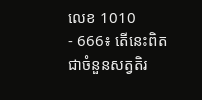លេខ 1010
- 666៖ តើនេះពិតជាចំនួនសត្វតិរ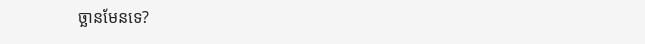ច្ឆានមែនទេ?